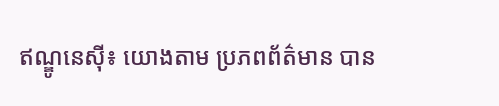ឥណ្ឌូនេស៊ី៖ យោងតាម ប្រភពព័ត៌មាន បាន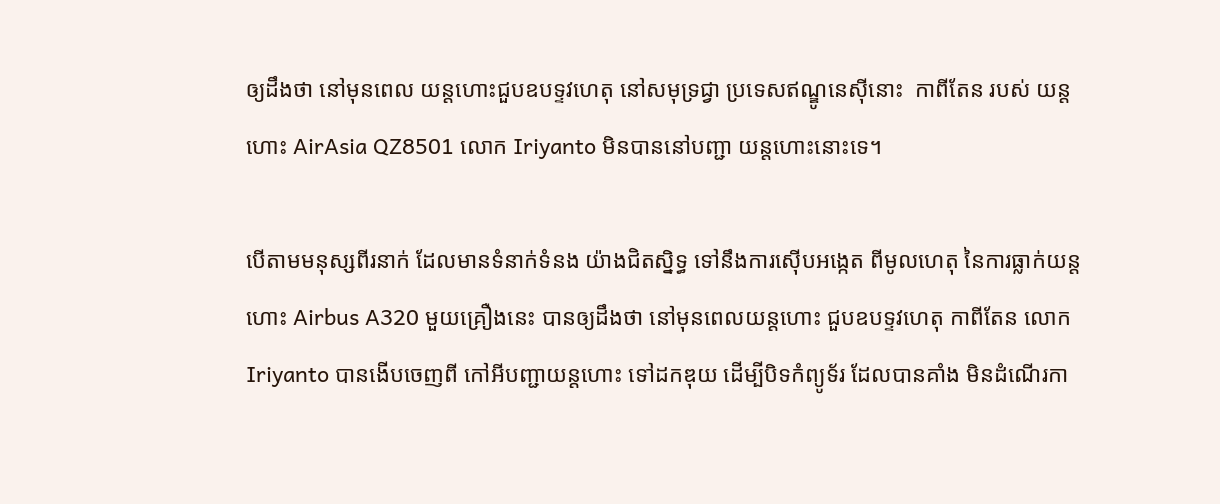ឲ្យដឹងថា នៅមុនពេល យន្តហោះជួបឧបទ្ទវហេតុ នៅសមុទ្រជ្វា ប្រទេសឥណ្ឌូនេស៊ីនោះ  កាពីតែន របស់ យន្តហោះ AirAsia QZ8501 លោក Iriyanto មិនបាននៅបញ្ជា យន្តហោះនោះទេ។

បើតាមមនុស្សពីរនាក់ ដែលមានទំនាក់ទំនង យ៉ាងជិតស្និទ្ធ ទៅនឹងការស៊ើបអង្កេត ពីមូលហេតុ នៃការធ្លាក់យន្តហោះ Airbus A320 មួយគ្រឿងនេះ បានឲ្យដឹងថា នៅមុនពេលយន្តហោះ ជួបឧបទ្ទវហេតុ កាពីតែន លោក Iriyanto បានងើបចេញពី កៅអីបញ្ជាយន្តហោះ ទៅដកឌុយ ដើម្បីបិទកំព្យូទ័រ ដែលបានគាំង មិនដំណើរកា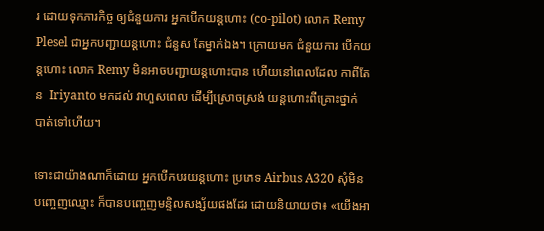រ ដោយទុកភារកិច្ច ឲ្យជំនួយការ អ្នកបើកយន្តហោះ (co-pilot) លោក Remy Plesel ជាអ្នកបញ្ជាយន្តហោះ ជំនួស តែម្នាក់ឯង។ ក្រោយមក ជំនួយការ បើកយន្តហោះ លោក Remy មិនអាចបញ្ជាយន្តហោះបាន ហើយនៅពេលដែល កាពីតែន  Iriyanto មកដល់ វាហួសពេល ដើម្បីស្រោចស្រង់ យន្តហោះពីគ្រោះថ្នាក់ បាត់ទៅហើយ។

ទោះជាយ៉ាងណាក៏ដោយ អ្នកបើកបរយន្តហោះ ប្រភេទ Airbus A320 សុំមិនបញ្ចេញឈ្មោះ ក៏បានបញ្ចេញមន្ទិលសង្ស័យផងដែរ ដោយនិយាយថា៖ «យើងអា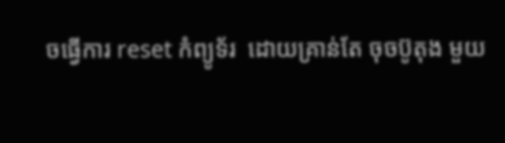ចធ្វើការ reset កំព្យូទ័រ  ដោយគ្រាន់តែ ចុចប៊ូតុង មួយ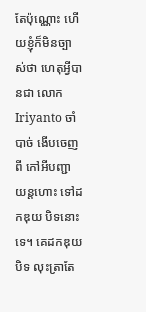តែប៉ុណ្ណោះ ហើយខ្ញុំក៏មិនច្បាស់ថា ហេតុអ្វីបានជា លោក Iriyanto ចាំបាច់ ងើបចេញពី កៅអីបញ្ជា យន្តហោះ ទៅដកឌុយ បិទនោះទេ។ គេដកឌុយបិទ លុះត្រាតែ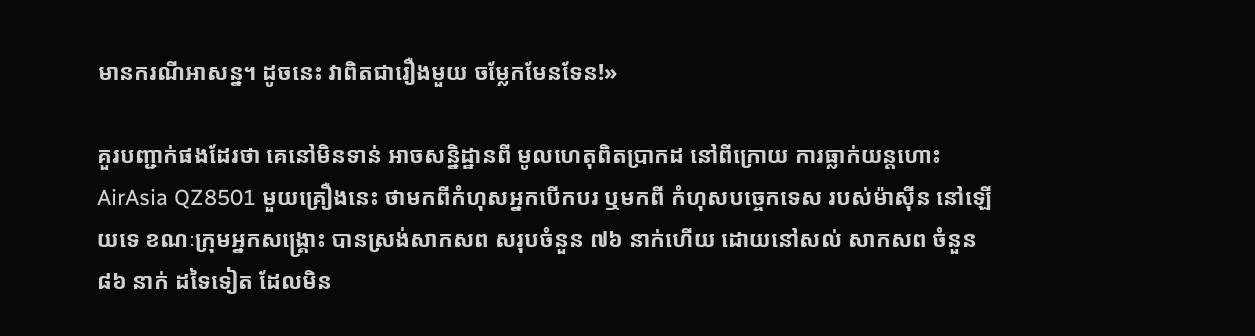មានករណីអាសន្ន។ ដូចនេះ វាពិតជារឿងមួយ ចម្លែកមែនទែន!»

គួរបញ្ជាក់ផងដែរថា គេនៅមិនទាន់ អាចសន្និដ្ឋានពី មូលហេតុពិតប្រាកដ នៅពីក្រោយ ការធ្លាក់យន្តហោះ AirAsia QZ8501 មួយគ្រឿងនេះ ថាមកពីកំហុសអ្នកបើកបរ ឬមកពី កំហុសបច្ចេកទេស របស់ម៉ាស៊ីន នៅឡើយទេ ខណៈក្រុមអ្នកសង្គ្រោះ បានស្រង់សាកសព សរុបចំនួន ៧៦ នាក់ហើយ ដោយនៅសល់ សាកសព ចំនួន ៨៦ នាក់ ដទៃទៀត ដែលមិន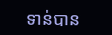ទាន់បាន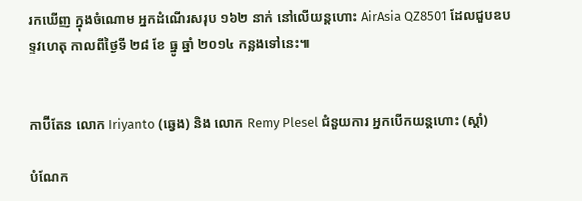រកឃើញ ក្នុងចំណោម អ្នកដំណើរសរុប ១៦២ នាក់ នៅលើយន្តហោះ AirAsia QZ8501 ដែលជួបឧបទ្ទវហេតុ កាលពីថ្ងៃទី ២៨ ខែ ធ្នូ ឆ្នាំ ២០១៤ កន្លងទៅនេះ៕


កាប៊ីតែន លោក Iriyanto (ឆ្វេង) និង លោក Remy Plesel ជំនួយការ អ្នកបើកយន្តហោះ (ស្តាំ)

បំណែក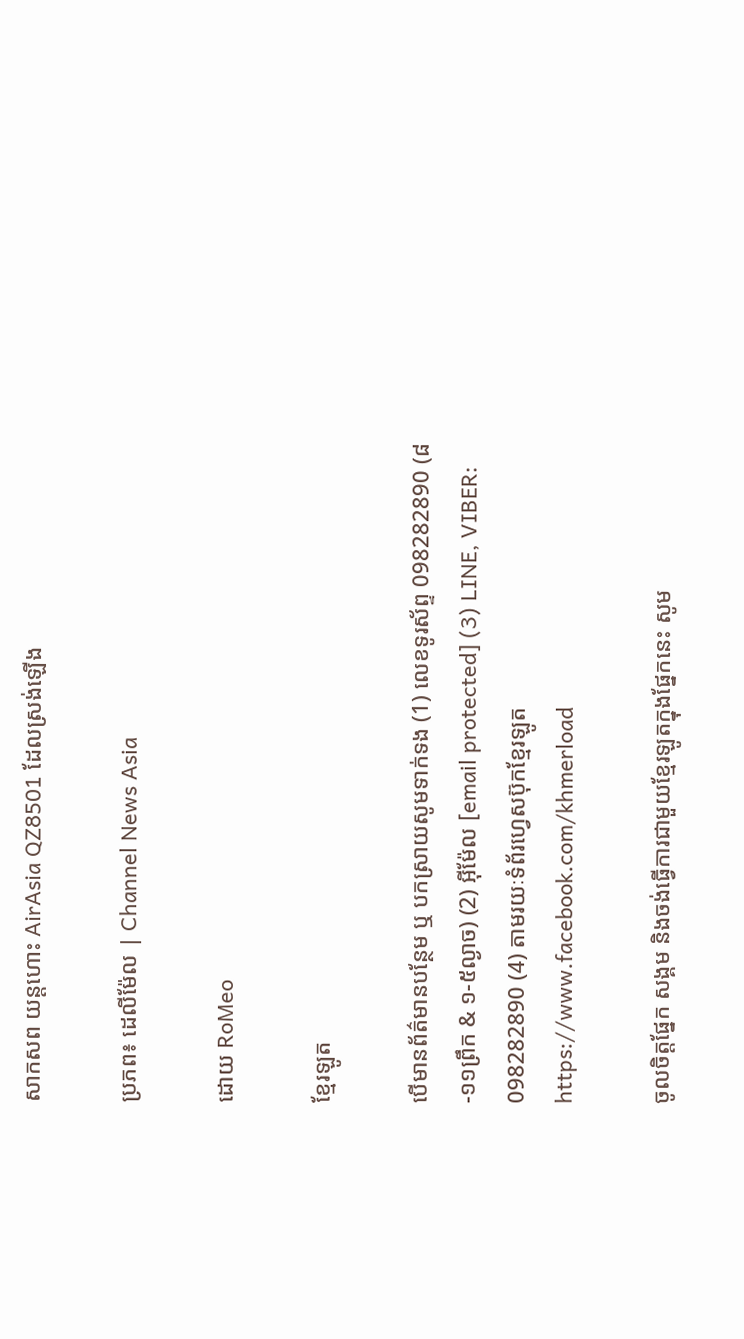សាកសព យន្តហោះ AirAsia QZ8501 ដែលស្រង់ឡើង

ប្រភព៖ ដេលីម៉ែល | Channel News Asia

ដោយ RoMeo

ខ្មែរឡូត

បើមានព័ត៌មានបន្ថែម ឬ បកស្រាយសូមទាក់ទង (1) លេខទូរស័ព្ទ 098282890 (៨-១១ព្រឹក & ១-៥ល្ងាច) (2) អ៊ីម៉ែល [email protected] (3) LINE, VIBER: 098282890 (4) តាមរយៈទំព័រហ្វេសប៊ុកខ្មែរឡូត https://www.facebook.com/khmerload

ចូលចិត្តផ្នែក សង្គម និងចង់ធ្វើការជាមួយខ្មែរឡូតក្នុងផ្នែកនេះ សូម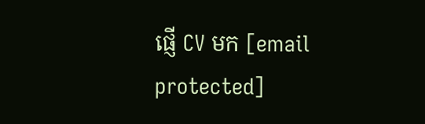ផ្ញើ CV មក [email protected]